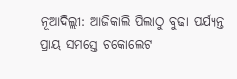ନୂଆଦିଲ୍ଲୀ: ଆଜିକାଲି ପିଲାଠୁ ବୁଢା ପର୍ଯ୍ୟନ୍ତ ପ୍ରାୟ ସମସ୍ତେ ଚକୋଲେଟ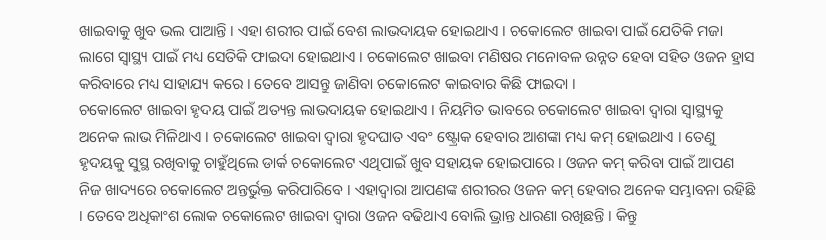ଖାଇବାକୁ ଖୁବ ଭଲ ପାଆନ୍ତି । ଏହା ଶରୀର ପାଇଁ ବେଶ ଲାଭଦାୟକ ହୋଇଥାଏ । ଚକୋଲେଟ ଖାଇବା ପାଇଁ ଯେତିକି ମଜା ଲାଗେ ସ୍ୱାସ୍ଥ୍ୟ ପାଇଁ ମଧ୍ୟ ସେତିକି ଫାଇଦା ହୋଇଥାଏ । ଚକୋଲେଟ ଖାଇବା ମଣିଷର ମନୋବଳ ଉନ୍ନତ ହେବା ସହିତ ଓଜନ ହ୍ରାସ କରିବାରେ ମଧ୍ୟ ସାହାଯ୍ୟ କରେ । ତେବେ ଆସନ୍ତୁ ଜାଣିବା ଚକୋଲେଟ କାଇବାର କିଛି ଫାଇଦା ।
ଚକୋଲେଟ ଖାଇବା ହୃଦୟ ପାଇଁ ଅତ୍ୟନ୍ତ ଲାଭଦାୟକ ହୋଇଥାଏ । ନିୟମିତ ଭାବରେ ଚକୋଲେଟ ଖାଇବା ଦ୍ୱାରା ସ୍ୱାସ୍ଥ୍ୟକୁ ଅନେକ ଲାଭ ମିଳିଥାଏ । ଚକୋଲେଟ ଖାଇବା ଦ୍ୱାରା ହୃଦଘାତ ଏବଂ ଷ୍ଟ୍ରୋକ ହେବାର ଆଶଙ୍କା ମଧ୍ୟ କମ୍ ହୋଇଥାଏ । ତେଣୁ ହୃଦୟକୁ ସୁସ୍ଥ ରଖିବାକୁ ଚାହୁଁଥିଲେ ଡାର୍କ ଚକୋଲେଟ ଏଥିପାଇଁ ଖୁବ ସହାୟକ ହୋଇପାରେ । ଓଜନ କମ୍ କରିବା ପାଇଁ ଆପଣ ନିଜ ଖାଦ୍ୟରେ ଚକୋଲେଟ ଅନ୍ତର୍ଭୁକ୍ତ କରିପାରିବେ । ଏହାଦ୍ୱାରା ଆପଣଙ୍କ ଶରୀରର ଓଜନ କମ୍ ହେବାର ଅନେକ ସମ୍ଭାବନା ରହିଛି । ତେବେ ଅଧିକାଂଶ ଲୋକ ଚକୋଲେଟ ଖାଇବା ଦ୍ୱାରା ଓଜନ ବଢିଥାଏ ବୋଲି ଭ୍ରାନ୍ତ ଧାରଣା ରଖିଛନ୍ତି । କିନ୍ତୁ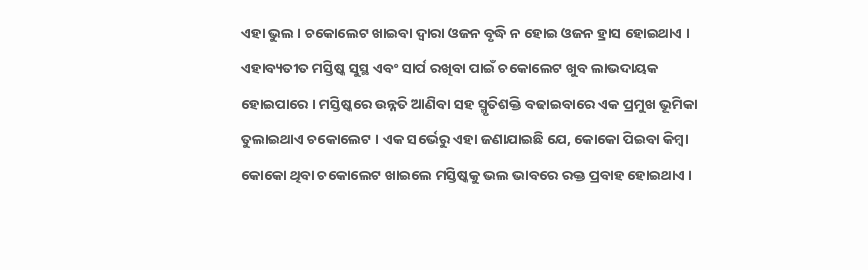ଏହା ଭୁଲ । ଚକୋଲେଟ ଖାଇବା ଦ୍ୱାରା ଓଜନ ବୃଦ୍ଧି ନ ହୋଇ ଓଜନ ହ୍ରାସ ହୋଇଥାଏ ।
ଏହାବ୍ୟତୀତ ମସ୍ତିଷ୍କ ସୁସ୍ଥ ଏବଂ ସାର୍ପ ରଖିବା ପାଇଁ ଚକୋଲେଟ ଖୁବ ଲାଭଦାୟକ ହୋଇପାରେ । ମସ୍ତିଷ୍କରେ ଉନ୍ନତି ଆଣିବା ସହ ସ୍ମୃତିଶକ୍ତି ବଢାଇବାରେ ଏକ ପ୍ରମୁଖ ଭୂମିକା ତୁଲାଇଥାଏ ଚକୋଲେଟ । ଏକ ସର୍ଭେରୁ ଏହା ଜଣାଯାଇଛି ଯେ, କୋକୋ ପିଇବା କିମ୍ବା କୋକୋ ଥିବା ଚକୋଲେଟ ଖାଇଲେ ମସ୍ତିଷ୍କକୁ ଭଲ ଭାବରେ ରକ୍ତ ପ୍ରବାହ ହୋଇଥାଏ ।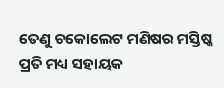ତେଣୁ ଚକୋଲେଟ ମଣିଷର ମସ୍ତିଷ୍କ ପ୍ରତି ମଧ୍ୟ ସହାୟକ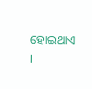ହୋଇଥାଏ ।